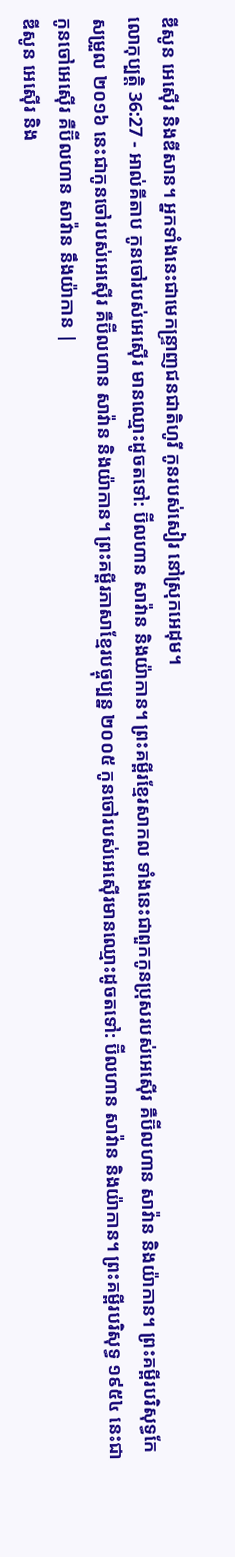ឌីសូន អេស៊ើរ និងឌីសាន។ អ្នកទាំងនេះជាមេកន្ទ្រាញជនជាតិហូរី កូនរបស់សៀរ នៅស្រុកអេដុម។
លោកុប្បត្តិ 36:27 - អាល់គីតាប កូនចៅរបស់អេស៊ើរ មានឈ្មោះដូចតទៅ: ប៊ីលហាន សាវ៉ាន និងយ៉ាកាន។ ព្រះគម្ពីរខ្មែរសាកល ទាំងនេះជាពួកកូនប្រុសរបស់អេស៊ើរ គឺប៊ីលហាន សាវ៉ាន និងយ៉ាកាន។ ព្រះគម្ពីរបរិសុទ្ធកែសម្រួល ២០១៦ នេះជាកូនចៅរបស់អេស៊ើរ គឺប៊ីលហាន សាវ៉ាន និងយ៉ាកាន។ ព្រះគម្ពីរភាសាខ្មែរបច្ចុប្បន្ន ២០០៥ កូនចៅរបស់អេស៊ើរមានឈ្មោះដូចតទៅ: ប៊ីលហាន សាវ៉ាន និងយ៉ាកាន។ ព្រះគម្ពីរបរិសុទ្ធ ១៩៥៤ នេះជាកូនចៅអេស៊ើរ គឺប៊ីលហាន សាវ៉ាន នឹងយ៉ាកាន |
ឌីសូន អេស៊ើរ និង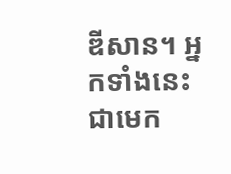ឌីសាន។ អ្នកទាំងនេះជាមេក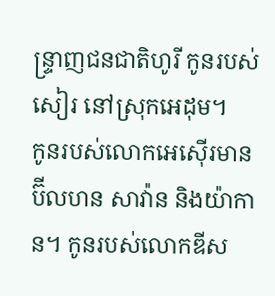ន្ទ្រាញជនជាតិហូរី កូនរបស់សៀរ នៅស្រុកអេដុម។
កូនរបស់លោកអេស៊ើរមាន ប៊ីលហន សាវ៉ាន និងយ៉ាកាន។ កូនរបស់លោកឌីស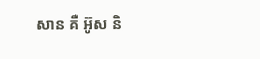សាន គឺ អ៊ូស និ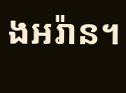ងអរ៉ាន។